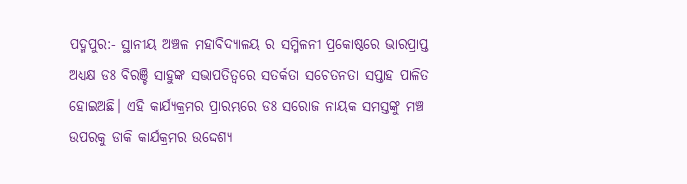ପଦ୍ମପୁର:- ସ୍ଥାନୀୟ ଅଞ୍ଚଳ ମହାବିଦ୍ୟାଳୟ ର ସମ୍ମିଳନୀ ପ୍ରକୋଷ୍ଠରେ ଭାରପ୍ରାପ୍ତ ଅଧ୍ୟକ୍ଷ ଡଃ ବିରଞ୍ଚି ସାହୁଙ୍କ ସଭାପତିତ୍ବରେ ସତର୍କତା ସଚେତନତା ସପ୍ତାହ ପାଳିତ ହୋଇଅଛି। ଏହି କାର୍ଯ୍ୟକ୍ରମର ପ୍ରାରମ୍ଭରେ ଡଃ ସରୋଜ ନାୟକ ସମସ୍ତଙ୍କୁ ମଞ୍ଚ ଉପରକୁ ଡାକି କାର୍ଯକ୍ରମର ଉଦ୍ଦେଶ୍ୟ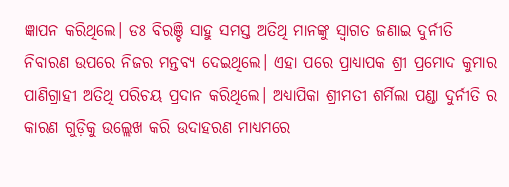ଜ୍ଞାପନ କରିଥିଲେ। ଡଃ ବିରଞ୍ଚି ସାହୁ ସମସ୍ତ ଅତିଥି ମାନଙ୍କୁ ସ୍ଵାଗତ ଜଣାଇ ଦୁର୍ନୀତି ନିବାରଣ ଉପରେ ନିଜର ମନ୍ତବ୍ୟ ଦେଇଥିଲେ। ଏହା ପରେ ପ୍ରାଧ୍ୟାପକ ଶ୍ରୀ ପ୍ରମୋଦ କୁମାର ପାଣିଗ୍ରାହୀ ଅତିଥି ପରିଚୟ ପ୍ରଦାନ କରିଥିଲେ। ଅଧ୍ୟାପିକା ଶ୍ରୀମତୀ ଶର୍ମିଲା ପଣ୍ଡା ଦୁର୍ନୀତି ର କାରଣ ଗୁଡ଼ିକୁ ଉଲ୍ଲେଖ କରି ଉଦାହରଣ ମାଧ୍ୟମରେ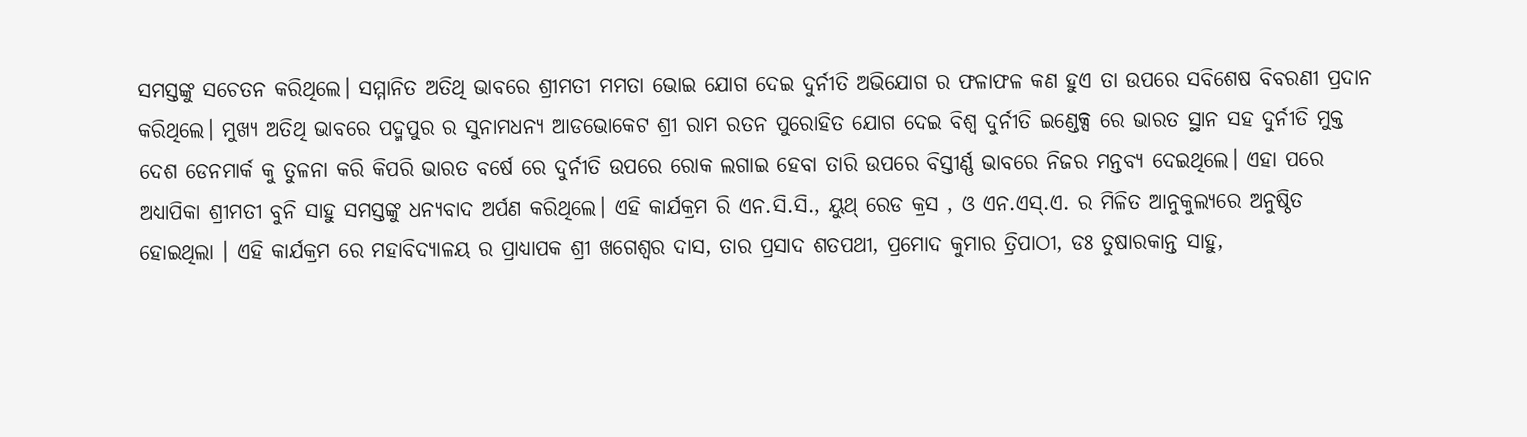ସମସ୍ତଙ୍କୁ ସଚେତନ କରିଥିଲେ। ସମ୍ମାନିତ ଅତିଥି ଭାବରେ ଶ୍ରୀମତୀ ମମତା ଭୋଇ ଯୋଗ ଦେଇ ଦୁର୍ନୀତି ଅଭିଯୋଗ ର ଫଳାଫଳ କଣ ହୁଏ ତା ଉପରେ ସବିଶେଷ ବିବରଣୀ ପ୍ରଦାନ କରିଥିଲେ। ମୁଖ୍ୟ ଅତିଥି ଭାବରେ ପଦ୍ମପୁର ର ସୁନାମଧନ୍ୟ ଆଡଭୋକେଟ ଶ୍ରୀ ରାମ ରତନ ପୁରୋହିତ ଯୋଗ ଦେଇ ବିଶ୍ଵ ଦୁର୍ନୀତି ଇଣ୍ଡେକ୍ସ ରେ ଭାରତ ସ୍ଥାନ ସହ ଦୁର୍ନୀତି ମୁକ୍ତ ଦେଶ ଡେନମାର୍କ କୁ ତୁଳନା କରି କିପରି ଭାରତ ବର୍ଷେ ରେ ଦୁର୍ନୀତି ଉପରେ ରୋକ ଲଗାଇ ହେବା ତାରି ଉପରେ ବିସ୍ତୀର୍ଣ୍ଣ ଭାବରେ ନିଜର ମନ୍ତବ୍ୟ ଦେଇଥିଲେ। ଏହା ପରେ ଅଧ୍ୟାପିକା ଶ୍ରୀମତୀ ବୁନି ସାହୁ ସମସ୍ତଙ୍କୁ ଧନ୍ୟବାଦ ଅର୍ପଣ କରିଥିଲେ। ଏହି କାର୍ଯକ୍ରମ ରି ଏନ.ସି.ସି., ୟୁଥ୍ ରେଡ କ୍ରସ , ଓ ଏନ.ଏସ୍.ଏ. ର ମିଳିତ ଆନୁକୁଲ୍ୟରେ ଅନୁଷ୍ଠିତ ହୋଇଥିଲା । ଏହି କାର୍ଯକ୍ରମ ରେ ମହାବିଦ୍ୟାଳୟ ର ପ୍ରାଧ୍ୟାପକ ଶ୍ରୀ ଖଗେଶ୍ବର ଦାସ, ତାର ପ୍ରସାଦ ଶତପଥୀ, ପ୍ରମୋଦ କୁମାର ତ୍ରିପାଠୀ, ଡଃ ତୁଷାରକାନ୍ତ ସାହୁ,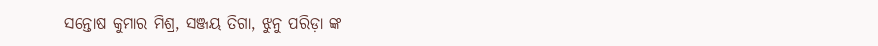ସନ୍ତୋଷ କୁମାର ମିଶ୍ର, ସଞ୍ଜୟ ତିଗା, ଝୁନୁ ପରିଡ଼ା ଙ୍କ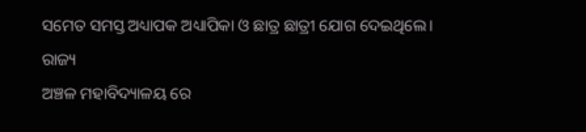ସମେତ ସମସ୍ତ ଅଧ୍ୟାପକ ଅଧ୍ୟାପିକା ଓ ଛାତ୍ର ଛାତ୍ରୀ ଯୋଗ ଦେଇଥିଲେ।
ରାଜ୍ୟ
ଅଞ୍ଚଳ ମହାବିଦ୍ୟାଳୟ ରେ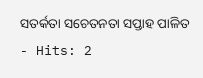ସତର୍କତା ସଚେତନତା ସପ୍ତାହ ପାଳିତ
- Hits: 2